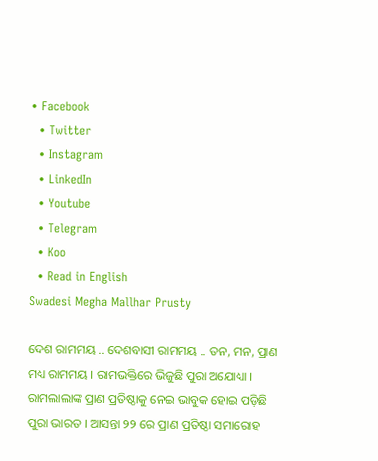• Facebook
  • Twitter
  • Instagram
  • LinkedIn
  • Youtube
  • Telegram
  • Koo
  • Read in English
Swadesi Megha Mallhar Prusty

ଦେଶ ରାମମୟ .. ଦେଶବାସୀ ରାମମୟ .. ତନ, ମନ, ପ୍ରାଣ ମଧ୍ୟ ରାମମୟ । ରାମଭକ୍ତିରେ ଭିଜୁଛି ପୁରା ଅଯୋଧ୍ୟା । ରାମଲାଲାଙ୍କ ପ୍ରାଣ ପ୍ରତିଷ୍ଠାକୁ ନେଇ ଭାବୁକ ହୋଇ ପଡ଼ିଛି ପୁରା ଭାରତ । ଆସନ୍ତା ୨୨ ରେ ପ୍ରାଣ ପ୍ରତିଷ୍ଠା ସମାରୋହ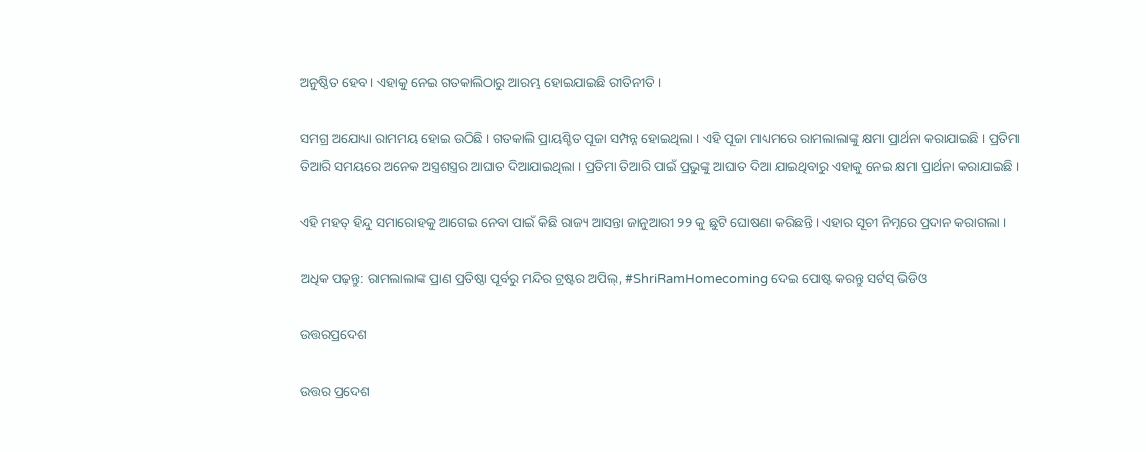ଅନୁଷ୍ଠିତ ହେବ । ଏହାକୁ ନେଇ ଗତକାଲିଠାରୁ ଆରମ୍ଭ ହୋଇଯାଇଛି ରୀତିନୀତି ।

ସମଗ୍ର ଅଯୋଧ୍ୟା ରାମମୟ ହୋଇ ଉଠିଛି । ଗତକାଲି ପ୍ରାୟଶ୍ଚିତ ପୂଜା ସମ୍ପନ୍ନ ହୋଇଥିଲା । ଏହି ପୂଜା ମାଧ୍ୟମରେ ରାମଲାଲାଙ୍କୁ କ୍ଷମା ପ୍ରାର୍ଥନା କରାଯାଇଛି । ପ୍ରତିମା ତିଆରି ସମୟରେ ଅନେକ ଅସ୍ତ୍ରଶସ୍ତ୍ରର ଆଘାତ ଦିଆଯାଇଥିଲା । ପ୍ରତିମା ତିଆରି ପାଇଁ ପ୍ରଭୁଙ୍କୁ ଆଘାତ ଦିଆ ଯାଇଥିବାରୁ ଏହାକୁ ନେଇ କ୍ଷମା ପ୍ରାର୍ଥନା କରାଯାଇଛି ।

ଏହି ମହତ୍ ହିନ୍ଦୁ ସମାରୋହକୁ ଆଗେଇ ନେବା ପାଇଁ କିଛି ରାଜ୍ୟ ଆସନ୍ତା ଜାନୁଆରୀ ୨୨ କୁ ଛୁଟି ଘୋଷଣା କରିଛନ୍ତି । ଏହାର ସୂଚୀ ନିମ୍ନରେ ପ୍ରଦାନ କରାଗଲା ।

ଅଧିକ ପଢ଼ନ୍ତୁ: ରାମଲାଲାଙ୍କ ପ୍ରାଣ ପ୍ରତିଷ୍ଠା ପୂର୍ବରୁ ମନ୍ଦିର ଟ୍ରଷ୍ଟର ଅପିଲ୍‌, #ShriRamHomecoming ଦେଇ ପୋଷ୍ଟ କରନ୍ତୁ ସର୍ଟସ୍ ଭିଡିଓ

ଉତ୍ତରପ୍ରଦେଶ

ଉତ୍ତର ପ୍ରଦେଶ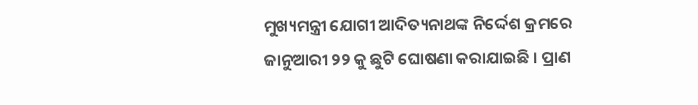ମୁଖ୍ୟମନ୍ତ୍ରୀ ଯୋଗୀ ଆଦିତ୍ୟନାଥଙ୍କ ନିର୍ଦ୍ଦେଶ କ୍ରମରେ ଜାନୁଆରୀ ୨୨ କୁ ଛୁଟି ଘୋଷଣା କରାଯାଇଛି । ପ୍ରାଣ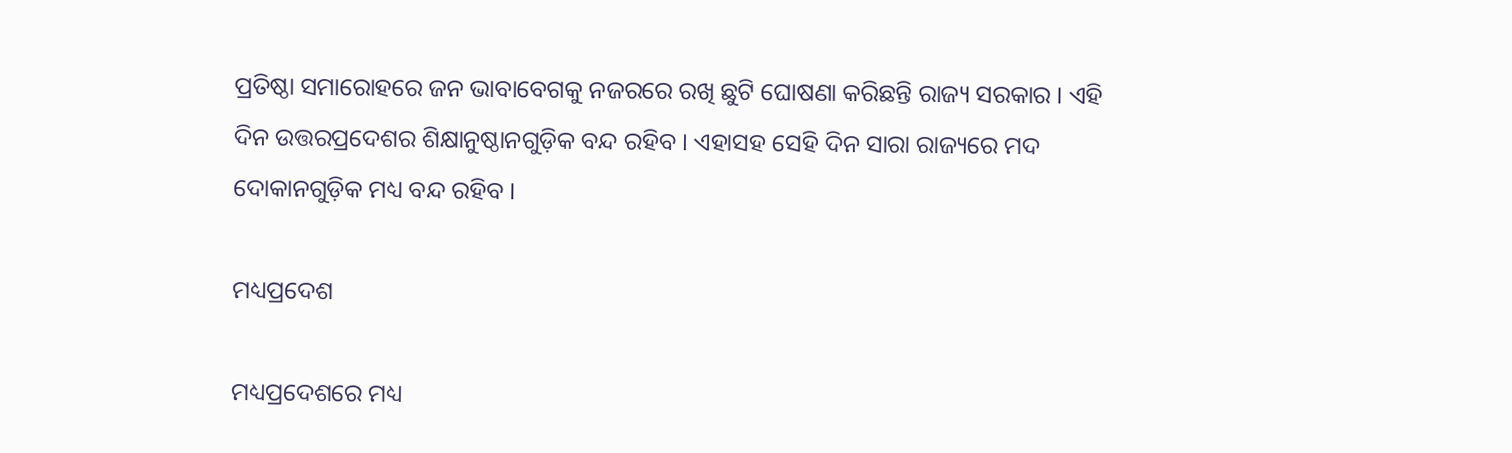ପ୍ରତିଷ୍ଠା ସମାରୋହରେ ଜନ ଭାବାବେଗକୁ ନଜରରେ ରଖି ଛୁଟି ଘୋଷଣା କରିଛନ୍ତି ରାଜ୍ୟ ସରକାର । ଏହି ଦିନ ଉତ୍ତରପ୍ରଦେଶର ଶିକ୍ଷାନୁଷ୍ଠାନଗୁଡ଼ିକ ବନ୍ଦ ରହିବ । ଏହାସହ ସେହି ଦିନ ସାରା ରାଜ୍ୟରେ ମଦ ଦୋକାନଗୁଡ଼ିକ ମଧ୍ୟ ବନ୍ଦ ରହିବ ।

ମଧ୍ୟପ୍ରଦେଶ

ମଧ୍ୟପ୍ରଦେଶରେ ମଧ୍ୟ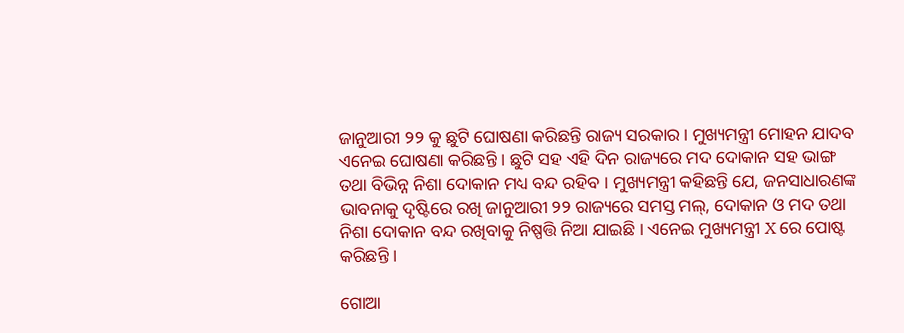ଜାନୁଆରୀ ୨୨ କୁ ଛୁଟି ଘୋଷଣା କରିଛନ୍ତି ରାଜ୍ୟ ସରକାର । ମୁଖ୍ୟମନ୍ତ୍ରୀ ମୋହନ ଯାଦବ ଏନେଇ ଘୋଷଣା କରିଛନ୍ତି । ଛୁଟି ସହ ଏହି ଦିନ ରାଜ୍ୟରେ ମଦ ଦୋକାନ ସହ ଭାଙ୍ଗ ତଥା ବିଭିନ୍ନ ନିଶା ଦୋକାନ ମଧ୍ୟ ବନ୍ଦ ରହିବ । ମୁଖ୍ୟମନ୍ତ୍ରୀ କହିଛନ୍ତି ଯେ, ଜନସାଧାରଣଙ୍କ ଭାବନାକୁ ଦୃଷ୍ଟିରେ ରଖି ଜାନୁଆରୀ ୨୨ ରାଜ୍ୟରେ ସମସ୍ତ ମଲ୍, ଦୋକାନ ଓ ମଦ ତଥା ନିଶା ଦୋକାନ ବନ୍ଦ ରଖିବାକୁ ନିଷ୍ପତ୍ତି ନିଆ ଯାଇଛି । ଏନେଇ ମୁଖ୍ୟମନ୍ତ୍ରୀ X ରେ ପୋଷ୍ଟ କରିଛନ୍ତି ।

ଗୋଆ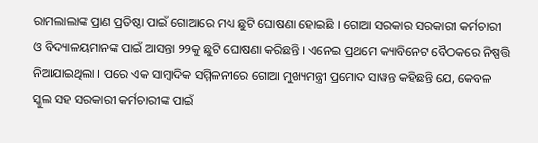ରାମଲାଲାଙ୍କ ପ୍ରାଣ ପ୍ରତିଷ୍ଠା ପାଇଁ ଗୋଆରେ ମଧ୍ୟ ଛୁଟି ଘୋଷଣା ହୋଇଛି । ଗୋଆ ସରକାର ସରକାରୀ କର୍ମଚାରୀ ଓ ବିଦ୍ୟାଳୟମାନଙ୍କ ପାଇଁ ଆସନ୍ତା ୨୨କୁ ଛୁଟି ଘୋଷଣା କରିଛନ୍ତି । ଏନେଇ ପ୍ରଥମେ କ୍ୟାବିନେଟ ବୈଠକରେ ନିଷ୍ପତ୍ତି ନିଆଯାଇଥିଲା । ପରେ ଏକ ସାମ୍ବାଦିକ ସମ୍ମିଳନୀରେ ଗୋଆ ମୁଖ୍ୟମନ୍ତ୍ରୀ ପ୍ରମୋଦ ସାୱନ୍ତ କହିଛନ୍ତି ଯେ, କେବଳ ସ୍କୁଲ ସହ ସରକାରୀ କର୍ମଚାରୀଙ୍କ ପାଇଁ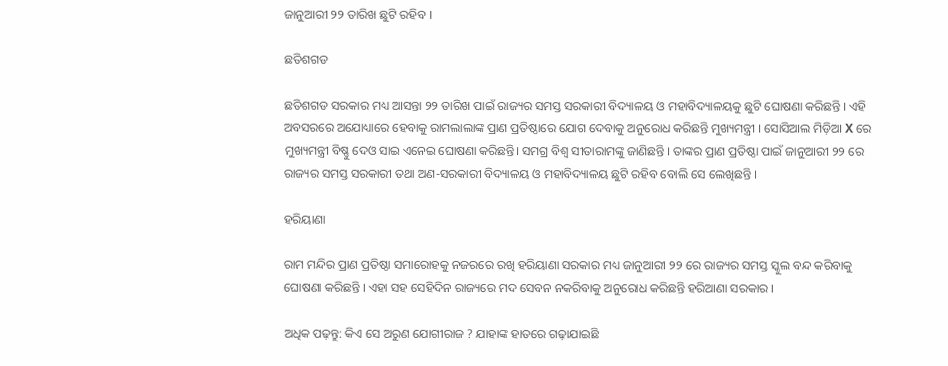ଜାନୁଆରୀ ୨୨ ତାରିଖ ଛୁଟି ରହିବ ।

ଛତିଶଗଡ

ଛତିଶଗଡ ସରକାର ମଧ୍ୟ ଆସନ୍ତା ୨୨ ତାରିଖ ପାଇଁ ରାଜ୍ୟର ସମସ୍ତ ସରକାରୀ ବିଦ୍ୟାଳୟ ଓ ମହାବିଦ୍ୟାଳୟକୁ ଛୁଟି ଘୋଷଣା କରିଛନ୍ତି । ଏହି ଅବସରରେ ଅଯୋଧ୍ୟାରେ ହେବାକୁ ରାମଲାଲାଙ୍କ ପ୍ରାଣ ପ୍ରତିଷ୍ଠାରେ ଯୋଗ ଦେବାକୁ ଅନୁରୋଧ କରିଛନ୍ତି ମୁଖ୍ୟମନ୍ତ୍ରୀ । ସୋସିଆଲ ମିଡ଼ିଆ X ରେ ମୁଖ୍ୟମନ୍ତ୍ରୀ ବିଷ୍ଣୁ ଦେଓ ସାଇ ଏନେଇ ଘୋଷଣା କରିଛନ୍ତି। ସମଗ୍ର ବିଶ୍ୱ ସୀତାରାମଙ୍କୁ ଜାଣିଛନ୍ତି । ତାଙ୍କର ପ୍ରାଣ ପ୍ରତିଷ୍ଠା ପାଇଁ ଜାନୁଆରୀ ୨୨ ରେ ରାଜ୍ୟର ସମସ୍ତ ସରକାରୀ ତଥା ଅଣ-ସରକାରୀ ବିଦ୍ୟାଳୟ ଓ ମହାବିଦ୍ୟାଳୟ ଛୁଟି ରହିବ ବୋଲି ସେ ଲେଖିଛନ୍ତି ।

ହରିୟାଣା

ରାମ ମନ୍ଦିର ପ୍ରାଣ ପ୍ରତିଷ୍ଠା ସମାରୋହକୁ ନଜରରେ ରଖି ହରିୟାଣା ସରକାର ମଧ୍ୟ ଜାନୁଆରୀ ୨୨ ରେ ରାଜ୍ୟର ସମସ୍ତ ସ୍କୁଲ ବନ୍ଦ କରିବାକୁ ଘୋଷଣା କରିଛନ୍ତି । ଏହା ସହ ସେହିଦିନ ରାଜ୍ୟରେ ମଦ ସେବନ ନକରିବାକୁ ଅନୁରୋଧ କରିଛନ୍ତି ହରିଆଣା ସରକାର ।

ଅଧିକ ପଢ଼ନ୍ତୁ: କିଏ ସେ ଅରୁଣ ଯୋଗୀରାଜ ? ଯାହାଙ୍କ ହାତରେ ଗଢ଼ାଯାଇଛି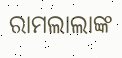ରାମଲାଲାଙ୍କ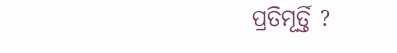ପ୍ରତିମୂର୍ତ୍ତି ?